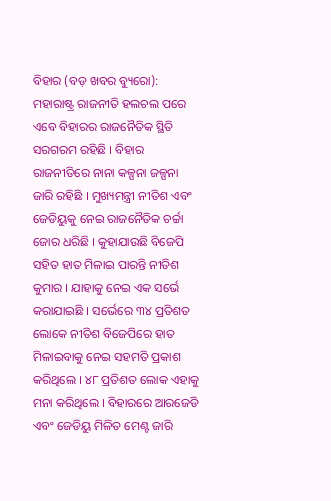ବିହାର (ବଡ଼ ଖବର ବ୍ୟୁରୋ): ମହାରାଷ୍ଟ୍ର ରାଜନୀତି ହଲଚଲ ପରେ ଏବେ ବିହାରର ରାଜନୈତିକ ସ୍ଥିତି ସରଗରମ ରହିଛି । ବିହାର ରାଜନୀତିରେ ନାନା କଳ୍ପନା ଜଳ୍ପନା ଜାରି ରହିଛି । ମୁଖ୍ୟମନ୍ତ୍ରୀ ନୀତିଶ ଏବଂ ଜେଡିୟୁକୁ ନେଇ ରାଜନୈତିକ ଚର୍ଚ୍ଚା ଜୋର ଧରିଛି । କୁହାଯାଉଛି ବିଜେପି ସହିତ ହାତ ମିଳାଇ ପାରନ୍ତି ନୀତିଶ କୁମାର । ଯାହାକୁ ନେଇ ଏକ ସର୍ଭେ କରାଯାଇଛି । ସର୍ଭେରେ ୩୪ ପ୍ରତିଶତ ଲୋକେ ନୀତିଶ ବିଜେପିରେ ହାତ ମିଳାଇବାକୁ ନେଇ ସହମତି ପ୍ରକାଶ କରିଥିଲେ । ୪୮ ପ୍ରତିଶତ ଲୋକ ଏହାକୁ ମନା କରିଥିଲେ । ବିହାରରେ ଆରଜେଡି ଏବଂ ଜେଡିୟୁ ମିଳିତ ମେଣ୍ଟ ଜାରି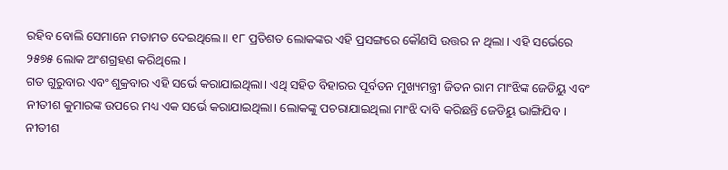ରହିବ ବୋଲି ସେମାନେ ମତାମତ ଦେଇଥିଲେ॥ ୧୮ ପ୍ରତିଶତ ଲୋକଙ୍କର ଏହି ପ୍ରସଙ୍ଗରେ କୌଣସି ଉତ୍ତର ନ ଥିଲା । ଏହି ସର୍ଭେରେ ୨୫୭୫ ଲୋକ ଅଂଶଗ୍ରହଣ କରିଥିଲେ ।
ଗତ ଗୁରୁବାର ଏବଂ ଶୁକ୍ରବାର ଏହି ସର୍ଭେ କରାଯାଇଥିଲା। ଏଥି ସହିତ ବିହାରର ପୂର୍ବତନ ମୁଖ୍ୟମନ୍ତ୍ରୀ ଜିତନ ରାମ ମାଂଝିଙ୍କ ଜେଡିୟୁ ଏବଂ ନୀତୀଶ କୁମାରଙ୍କ ଉପରେ ମଧ୍ୟ ଏକ ସର୍ଭେ କରାଯାଇଥିଲା। ଲୋକଙ୍କୁ ପଚରାଯାଇଥିଲା ମାଂଝି ଦାବି କରିଛନ୍ତି ଜେଡିୟୁ ଭାଙ୍ଗିଯିବ । ନୀତୀଶ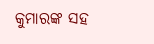କୁମାରଙ୍କ ସହ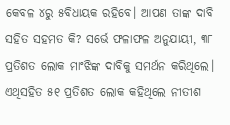କେବଳ ୪ରୁ ୫ବିଧାୟକ ରହିବେ। ଆପଣ ତାଙ୍କ ଦାବି ସହିତ ସହମତ କି? ସର୍ଭେ ଫଳାଫଳ ଅନୁଯାୟୀ, ୩୮ ପ୍ରତିଶତ ଲୋକ ମାଂଝିଙ୍କ ଦାବିକୁ ସମର୍ଥନ କରିଥିଲେ। ଏଥିସହିତ ୫୧ ପ୍ରତିଶତ ଲୋକ କହିଥିଲେ ନୀତୀଶ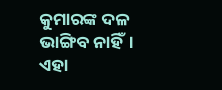କୁମାରଙ୍କ ଦଳ ଭାଙ୍ଗିବ ନାହିଁ। ଏହା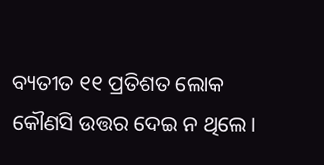ବ୍ୟତୀତ ୧୧ ପ୍ରତିଶତ ଲୋକ କୌଣସି ଉତ୍ତର ଦେଇ ନ ଥିଲେ।